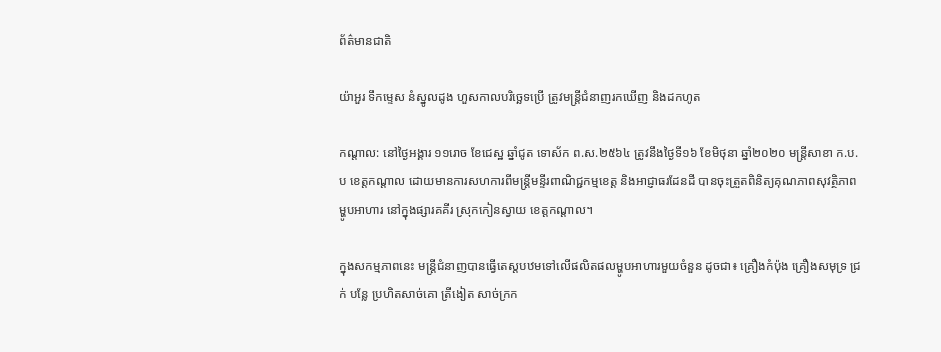ព័ត៌មានជាតិ

យ៉ាអួរ ទឹកម្ទេស នំស្នូលដូង ហួសកាលបរិច្ឆេទប្រើ ត្រូវមន្ត្រីជំនាញរកឃើញ និងដកហូត

កណ្តាល: នៅថ្ងៃអង្គារ ១១រោច ខែជេស្ឋ ឆ្នាំជូត ទោស័ក ព.ស.២៥៦៤ ត្រូវនឹងថ្ងៃទី១៦ ខែមិថុនា ឆ្នាំ២០២០ មន្ត្រីសាខា ក.ប.ប ខេត្តកណ្តាល ដោយមានការសហការពីមន្ត្រីមន្ទីរពាណិជ្ជកម្មខេត្ត និងអាជ្ញាធរដែនដី បានចុះត្រួតពិនិត្យគុណភាពសុវត្ថិភាពម្ហូបអាហារ នៅក្នុងផ្សារគគីរ ស្រុកកៀនស្វាយ ខេត្តកណ្តាល។

ក្នុងសកម្មភាពនេះ មន្ត្រីជំនាញបានធ្វើតេស្តបឋមទៅលើផលិតផលម្ហូបអាហារមួយចំនួន ដូចជា៖ គ្រឿងកំប៉ុង គ្រឿងសមុទ្រ ជ្រក់ បន្លែ ប្រហិតសាច់គោ ត្រីងៀត សាច់ក្រក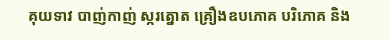គុយទាវ បាញ់កាញ់ ស្ករត្នោត គ្រឿងឧបភោគ បរិភោគ និង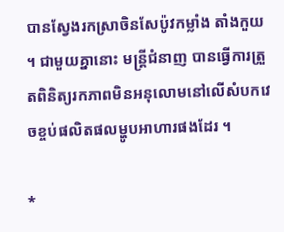បានស្វែងរកស្រាចិនសែប៉ូវកម្លាំង តាំងកួយ ។ ជាមួយគ្នានោះ មន្ត្រីជំនាញ បានធ្វើការត្រួតពិនិត្យរកភាពមិនអនុលោមនៅលើសំបកវេចខ្ចប់ផលិតផលម្ហូបអាហារផងដែរ ។

*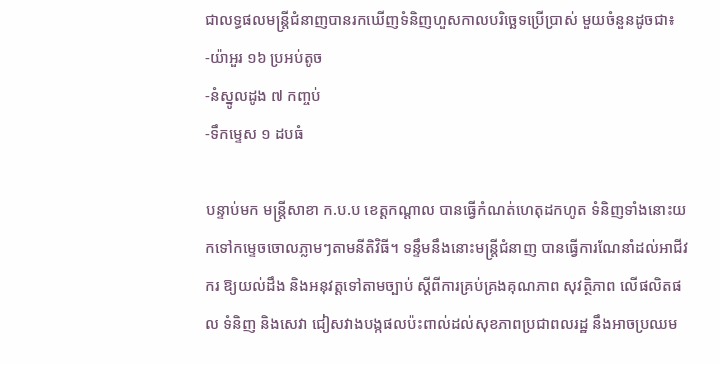ជាលទ្ធផលមន្ត្រីជំនាញបានរកឃើញទំនិញហួសកាលបរិច្ឆេទប្រើប្រាស់ មួយចំនួនដូចជា៖
-យ៉ាអួរ ១៦ ប្រអប់តូច
-នំស្នូលដូង ៧ កញ្ចប់
-ទឹកម្ទេស ១ ដបធំ

បន្ទាប់មក មន្ត្រីសាខា ក.ប.ប ខេត្តកណ្តាល បានធ្វើកំណត់ហេតុដកហូត ទំនិញទាំងនោះយកទៅកម្ទេចចោលភ្លាមៗតាមនីតិវិធី។ ទន្ទឹមនឹងនោះមន្ត្រីជំនាញ បានធ្វើការណែនាំដល់អាជីវករ ឱ្យយល់ដឹង និងអនុវត្តទៅតាមច្បាប់ ស្តីពីការគ្រប់គ្រងគុណភាព សុវត្ថិភាព លើផលិតផល ទំនិញ និងសេវា ជៀសវាងបង្កផលប៉ះពាល់ដល់សុខភាពប្រជាពលរដ្ឋ នឹងអាចប្រឈម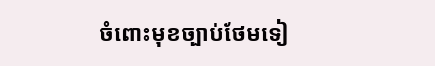ចំពោះមុខច្បាប់ថែមទៀ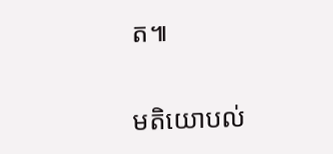ត៕

មតិយោបល់